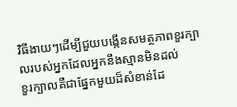វិធីងាយៗដើម្បីជួយបង្កើនសមត្ថភាពខួរក្បាលរបស់អ្នកដែលអ្នកនឹងស្មានមិនដល់
ខួរក្បាលគឺជាផ្នែកមួយដ៏សំខាន់ដែ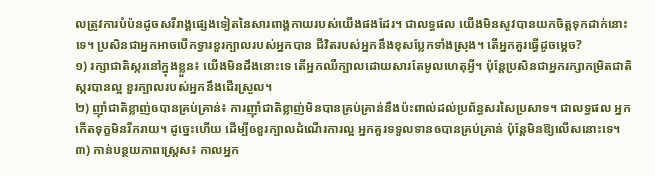លត្រូវការបំប៉នដូចសរីរាង្គផ្សេងទៀតនៃសារពាង្គកាយរបស់យើងផងដែរ។ ជាលទ្ធផល យើងមិនសូវបានយកចិត្តទុកដាក់នោះទេ។ ប្រសិនជាអ្នកអាចបើកទ្វារខួរក្បាលរបស់អ្នកបាន ជីវិតរបស់អ្នកនឹងខុសប្លែកទាំងស្រុង។ តើអ្នកគួរធ្វើដូចម្ដេច?
១) រក្សាជាតិស្ករនៅក្នុងខ្លួន៖ យើងមិនដឹងនោះទេ តើអ្នកឈឺក្បាលដោយសារតែមូលហេតុអ្វី។ ប៉ុន្តែប្រសិនជាអ្នករក្សាកម្រិតជាតិស្ករបានល្អ ខួរក្បាលរបស់អ្នកនឹងដើរស្រួល។
២) ញុាំជាតិខ្លាញ់ឲបានគ្រប់គ្រាន់៖ ការញុាំជាតិខ្លាញ់មិនបានគ្រប់គ្រាន់នឹងប៉ះពាល់ដល់ប្រព័ន្ធសរសៃប្រសាទ។ ជាលទ្ធផល អ្នកកើតទុក្ខមិនរីករាយ។ ដូច្នេះហើយ ដើម្បីឲខួរក្បាលដំណើរការល្អ អ្នកគួរទទួលទានឲបានគ្រប់គ្រាន់ ប៉ុន្តែមិនឱ្យលើសនោះទេ។
៣) កាន់បន្ថយភាពស្ត្រេស៖ កាលអ្នក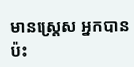មានស្ត្រេស អ្នកបានប៉ះ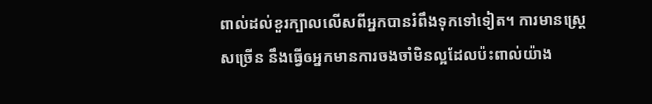ពាល់ដល់ខួរក្បាលលើសពីអ្នកបានរំពឹងទុកទៅទៀត។ ការមានស្ត្រេសច្រើន នឹងធ្វើឲអ្នកមានការចងចាំមិនល្អដែលប៉ះពាល់យ៉ាង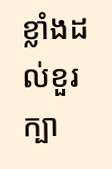ខ្លាំងដល់ខួរក្បា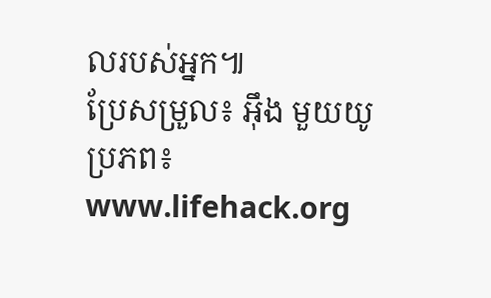លរបស់អ្នក៕
ប្រែសម្រួល៖ អ៊ឹង មួយយូ ប្រភព៖ www.lifehack.org